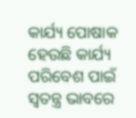କାର୍ଯ୍ୟ ପୋଷାକ ହେଉଛି କାର୍ଯ୍ୟ ପରିବେଶ ପାଇଁ ସ୍ୱତନ୍ତ୍ର ଭାବରେ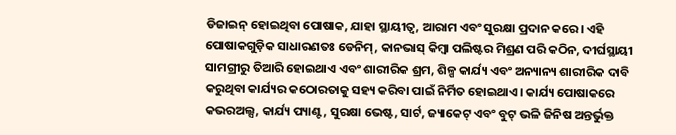ଡିଜାଇନ୍ ହୋଇଥିବା ପୋଷାକ, ଯାହା ସ୍ଥାୟୀତ୍ୱ, ଆରାମ ଏବଂ ସୁରକ୍ଷା ପ୍ରଦାନ କରେ। ଏହି ପୋଷାକଗୁଡ଼ିକ ସାଧାରଣତଃ ଡେନିମ୍, କାନଭାସ୍ କିମ୍ବା ପଲିଷ୍ଟର ମିଶ୍ରଣ ପରି କଠିନ, ଦୀର୍ଘସ୍ଥାୟୀ ସାମଗ୍ରୀରୁ ତିଆରି ହୋଇଥାଏ ଏବଂ ଶାରୀରିକ ଶ୍ରମ, ଶିଳ୍ପ କାର୍ଯ୍ୟ ଏବଂ ଅନ୍ୟାନ୍ୟ ଶାରୀରିକ ଦାବି କରୁଥିବା କାର୍ଯ୍ୟର କଠୋରତାକୁ ସହ୍ୟ କରିବା ପାଇଁ ନିର୍ମିତ ହୋଇଥାଏ। କାର୍ଯ୍ୟ ପୋଷାକରେ କଭରଅଲ୍ସ, କାର୍ଯ୍ୟ ପ୍ୟାଣ୍ଟ, ସୁରକ୍ଷା ଭେଷ୍ଟ, ସାର୍ଟ, ଜ୍ୟାକେଟ୍ ଏବଂ ବୁଟ୍ ଭଳି ଜିନିଷ ଅନ୍ତର୍ଭୁକ୍ତ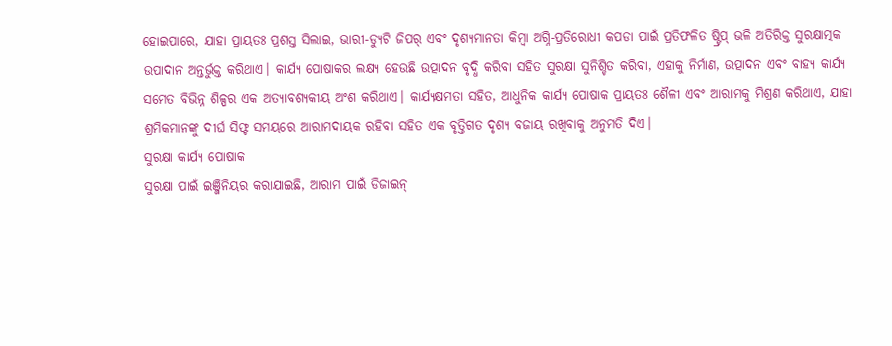ହୋଇପାରେ, ଯାହା ପ୍ରାୟତଃ ପ୍ରଶସ୍ତ ସିଲାଇ, ଭାରୀ-ଡ୍ୟୁଟି ଜିପର୍ ଏବଂ ଦୃଶ୍ୟମାନତା କିମ୍ବା ଅଗ୍ନି-ପ୍ରତିରୋଧୀ କପଡା ପାଇଁ ପ୍ରତିଫଳିତ ଷ୍ଟ୍ରିପ୍ ଭଳି ଅତିରିକ୍ତ ସୁରକ୍ଷାତ୍ମକ ଉପାଦାନ ଅନ୍ତର୍ଭୁକ୍ତ କରିଥାଏ। କାର୍ଯ୍ୟ ପୋଷାକର ଲକ୍ଷ୍ୟ ହେଉଛି ଉତ୍ପାଦନ ବୃଦ୍ଧି କରିବା ସହିତ ସୁରକ୍ଷା ସୁନିଶ୍ଚିତ କରିବା, ଏହାକୁ ନିର୍ମାଣ, ଉତ୍ପାଦନ ଏବଂ ବାହ୍ୟ କାର୍ଯ୍ୟ ସମେତ ବିଭିନ୍ନ ଶିଳ୍ପର ଏକ ଅତ୍ୟାବଶ୍ୟକୀୟ ଅଂଶ କରିଥାଏ। କାର୍ଯ୍ୟକ୍ଷମତା ସହିତ, ଆଧୁନିକ କାର୍ଯ୍ୟ ପୋଷାକ ପ୍ରାୟତଃ ଶୈଳୀ ଏବଂ ଆରାମକୁ ମିଶ୍ରଣ କରିଥାଏ, ଯାହା ଶ୍ରମିକମାନଙ୍କୁ ଦୀର୍ଘ ସିଫ୍ଟ ସମୟରେ ଆରାମଦାୟକ ରହିବା ସହିତ ଏକ ବୃତ୍ତିଗତ ଦୃଶ୍ୟ ବଜାୟ ରଖିବାକୁ ଅନୁମତି ଦିଏ।
ସୁରକ୍ଷା କାର୍ଯ୍ୟ ପୋଷାକ
ସୁରକ୍ଷା ପାଇଁ ଇଞ୍ଜିନିୟର କରାଯାଇଛି, ଆରାମ ପାଇଁ ଡିଜାଇନ୍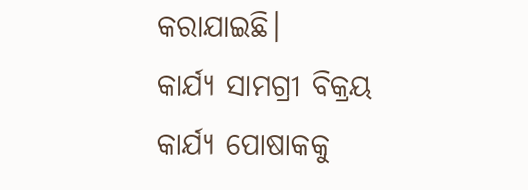କରାଯାଇଛି।
କାର୍ଯ୍ୟ ସାମଗ୍ରୀ ବିକ୍ରୟ
କାର୍ଯ୍ୟ ପୋଷାକକୁ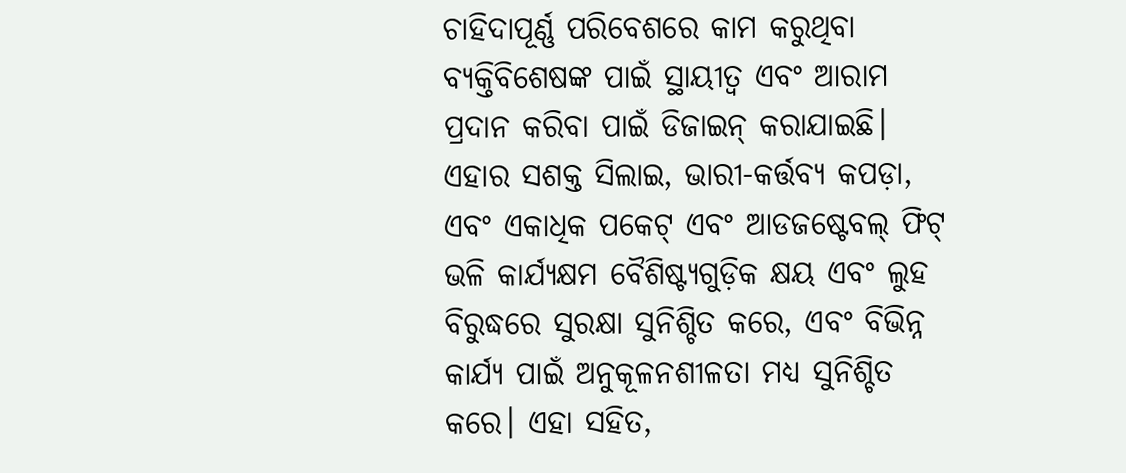ଚାହିଦାପୂର୍ଣ୍ଣ ପରିବେଶରେ କାମ କରୁଥିବା ବ୍ୟକ୍ତିବିଶେଷଙ୍କ ପାଇଁ ସ୍ଥାୟୀତ୍ୱ ଏବଂ ଆରାମ ପ୍ରଦାନ କରିବା ପାଇଁ ଡିଜାଇନ୍ କରାଯାଇଛି। ଏହାର ସଶକ୍ତ ସିଲାଇ, ଭାରୀ-କର୍ତ୍ତବ୍ୟ କପଡ଼ା, ଏବଂ ଏକାଧିକ ପକେଟ୍ ଏବଂ ଆଡଜଷ୍ଟେବଲ୍ ଫିଟ୍ ଭଳି କାର୍ଯ୍ୟକ୍ଷମ ବୈଶିଷ୍ଟ୍ୟଗୁଡ଼ିକ କ୍ଷୟ ଏବଂ ଲୁହ ବିରୁଦ୍ଧରେ ସୁରକ୍ଷା ସୁନିଶ୍ଚିତ କରେ, ଏବଂ ବିଭିନ୍ନ କାର୍ଯ୍ୟ ପାଇଁ ଅନୁକୂଳନଶୀଳତା ମଧ୍ୟ ସୁନିଶ୍ଚିତ କରେ। ଏହା ସହିତ,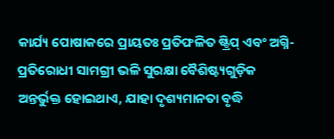କାର୍ଯ୍ୟ ପୋଷାକରେ ପ୍ରାୟତଃ ପ୍ରତିଫଳିତ ଷ୍ଟ୍ରିପ୍ ଏବଂ ଅଗ୍ନି-ପ୍ରତିରୋଧୀ ସାମଗ୍ରୀ ଭଳି ସୁରକ୍ଷା ବୈଶିଷ୍ଟ୍ୟଗୁଡ଼ିକ ଅନ୍ତର୍ଭୁକ୍ତ ହୋଇଥାଏ, ଯାହା ଦୃଶ୍ୟମାନତା ବୃଦ୍ଧି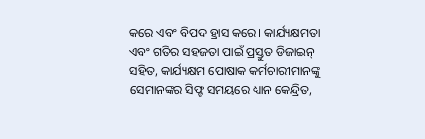କରେ ଏବଂ ବିପଦ ହ୍ରାସ କରେ। କାର୍ଯ୍ୟକ୍ଷମତା ଏବଂ ଗତିର ସହଜତା ପାଇଁ ପ୍ରସ୍ତୁତ ଡିଜାଇନ୍ ସହିତ, କାର୍ଯ୍ୟକ୍ଷମ ପୋଷାକ କର୍ମଚାରୀମାନଙ୍କୁ ସେମାନଙ୍କର ସିଫ୍ଟ ସମୟରେ ଧ୍ୟାନ କେନ୍ଦ୍ରିତ,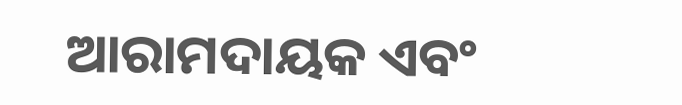ଆରାମଦାୟକ ଏବଂ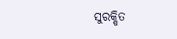ସୁରକ୍ଷିତ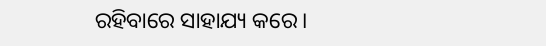ରହିବାରେ ସାହାଯ୍ୟ କରେ।